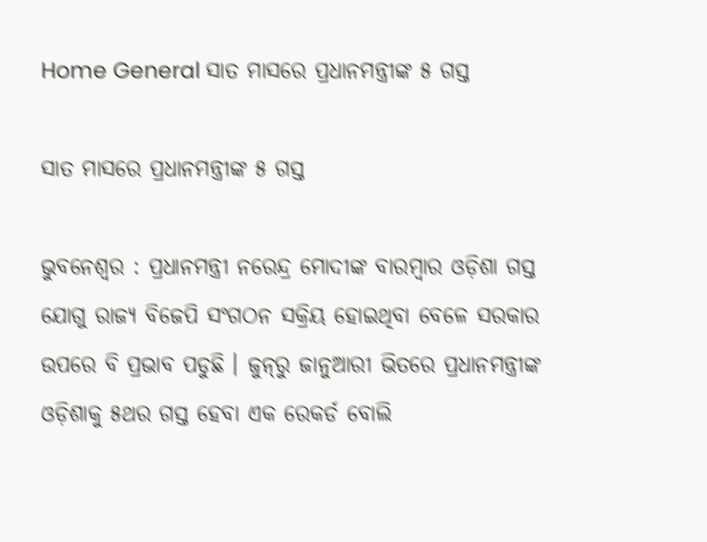Home General ସାତ ମାସରେ ପ୍ରଧାନମନ୍ତ୍ରୀଙ୍କ ୫ ଗସ୍ତ

ସାତ ମାସରେ ପ୍ରଧାନମନ୍ତ୍ରୀଙ୍କ ୫ ଗସ୍ତ

ଭୁବନେଶ୍ୱର : ପ୍ରଧାନମନ୍ତ୍ରୀ ନରେନ୍ଦ୍ର ମୋଦୀଙ୍କ ବାରମ୍ବାର ଓଡ଼ିଶା ଗସ୍ତ ଯୋଗୁ ରାଜ୍ୟ ବିଜେପି ସଂଗଠନ ସକ୍ରିୟ ହୋଇଥିବା ବେଳେ ସରକାର ଉପରେ ବି ପ୍ରଭାବ ପଡୁଛି । ଜୁନ୍‍ରୁ ଜାନୁଆରୀ ଭିତରେ ପ୍ରଧାନମନ୍ତ୍ରୀଙ୍କ ଓଡ଼ିଶାକୁ ୫ଥର ଗସ୍ତ ହେବା ଏକ ରେକର୍ଡ ବୋଲି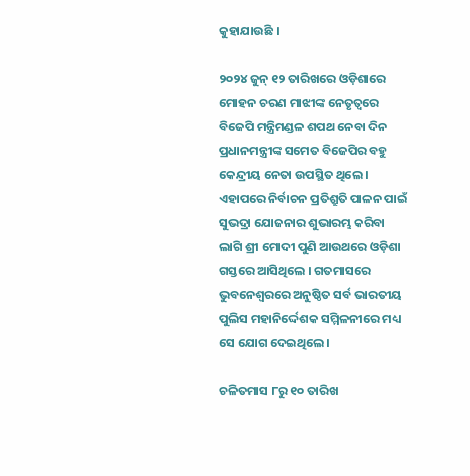କୁହାଯାଉଛି ।

୨୦୨୪ ଜୁନ୍‍ ୧୨ ତାରିଖରେ ଓଡ଼ିଶାରେ ମୋହନ ଚରଣ ମାଝୀଙ୍କ ନେତୃତ୍ୱରେ ବିଜେପି ମନ୍ତ୍ରିମଣ୍ଡଳ ଶପଥ ନେବା ଦିନ ପ୍ରଧାନମନ୍ତ୍ରୀଙ୍କ ସମେତ ବିଜେପିର ବହୁ କେନ୍ଦ୍ରୀୟ ନେତା ଉପସ୍ଥିତ ଥିଲେ । ଏହାପରେ ନିର୍ବାଚନ ପ୍ରତିଶ୍ରୁତି ପାଳନ ପାଇଁ ସୁଭଦ୍ରା ଯୋଜନାର ଶୁଭାରମ୍ଭ କରିବା ଲାଗି ଶ୍ରୀ ମୋଦୀ ପୁଣି ଆଉଥରେ ଓଡ଼ିଶା ଗସ୍ତରେ ଆସିଥିଲେ । ଗତମାସରେ ଭୁବନେଶ୍ୱରରେ ଅନୁଷ୍ଠିତ ସର୍ବ ଭାରତୀୟ ପୁଲିସ ମହାନିର୍ଦ୍ଦେଶକ ସମ୍ମିଳନୀରେ ମଧ୍ୟ ସେ ଯୋଗ ଦେଇଥିଲେ ।

ଚଳିତମାସ ୮ରୁ ୧୦ ତାରିଖ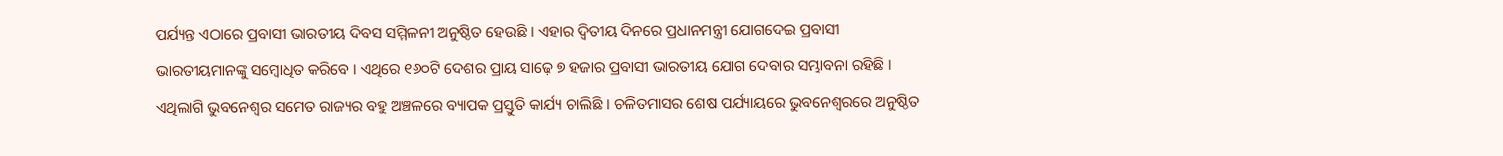ପର୍ଯ୍ୟନ୍ତ ଏଠାରେ ପ୍ରବାସୀ ଭାରତୀୟ ଦିବସ ସମ୍ମିଳନୀ ଅନୁଷ୍ଠିତ ହେଉଛି । ଏହାର ଦ୍ୱିତୀୟ ଦିନରେ ପ୍ରଧାନମନ୍ତ୍ରୀ ଯୋଗଦେଇ ପ୍ରବାସୀ ଭାରତୀୟମାନଙ୍କୁ ସମ୍ବୋଧିତ କରିବେ । ଏଥିରେ ୧୬୦ଟି ଦେଶର ପ୍ରାୟ ସାଢ଼େ ୭ ହଜାର ପ୍ରବାସୀ ଭାରତୀୟ ଯୋଗ ଦେବାର ସମ୍ଭାବନା ରହିଛି । ଏଥିଲାଗି ଭୁବନେଶ୍ୱର ସମେତ ରାଜ୍ୟର ବହୁ ଅଞ୍ଚଳରେ ବ୍ୟାପକ ପ୍ରସ୍ତୁତି କାର୍ଯ୍ୟ ଚାଲିଛି । ଚଳିତମାସର ଶେଷ ପର୍ଯ୍ୟାୟରେ ଭୁବନେଶ୍ୱରରେ ଅନୁଷ୍ଠିତ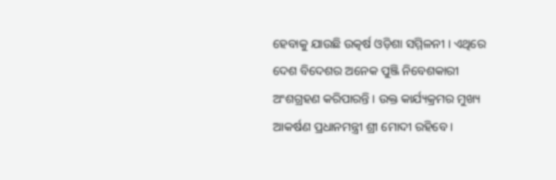ହେବାକୁ ଯାଉଛି ଉତ୍କର୍ଷ ଓଡ଼ିଶା ସମ୍ମିଳନୀ । ଏଥିରେ ଦେଶ ବିଦେଶର ଅନେକ ପୁଞ୍ଜି ନିବେଶକାରୀ ଅଂଶଗ୍ରହଣ କରିପାରନ୍ତି । ଉକ୍ତ କାର୍ଯ୍ୟକ୍ରମର ମୁଖ୍ୟ ଆକର୍ଷଣ ପ୍ରଧାନମନ୍ତ୍ରୀ ଶ୍ରୀ ମୋଦୀ ରହିବେ ।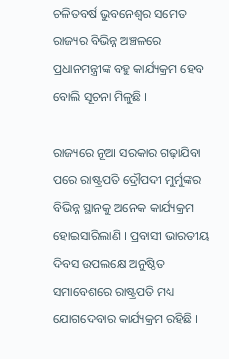ଚଳିତବର୍ଷ ଭୁବନେଶ୍ୱର ସମେତ ରାଜ୍ୟର ବିଭିନ୍ନ ଅଞ୍ଚଳରେ ପ୍ରଧାନମନ୍ତ୍ରୀଙ୍କ ବହୁ କାର୍ଯ୍ୟକ୍ରମ ହେବ ବୋଲି ସୂଚନା ମିଳୁଛି ।

ରାଜ୍ୟରେ ନୂଆ ସରକାର ଗଢ଼ାଯିବା ପରେ ରାଷ୍ଟ୍ରପତି ଦ୍ରୌପଦୀ ମୁର୍ମୁଙ୍କର ବିଭିନ୍ନ ସ୍ଥାନକୁ ଅନେକ କାର୍ଯ୍ୟକ୍ରମ ହୋଇସାରିଲାଣି । ପ୍ରବାସୀ ଭାରତୀୟ ଦିବସ ଉପଲକ୍ଷେ ଅନୁଷ୍ଠିତ ସମାବେଶରେ ରାଷ୍ଟ୍ରପତି ମଧ୍ୟ ଯୋଗଦେବାର କାର୍ଯ୍ୟକ୍ରମ ରହିଛି ।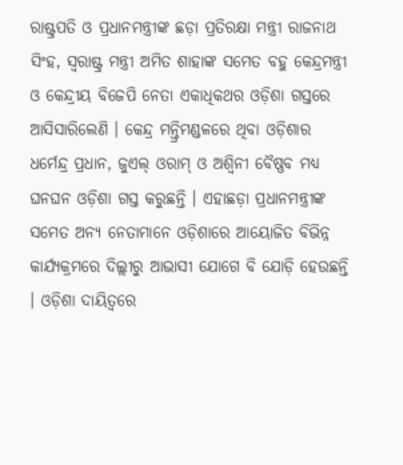ରାଷ୍ଟ୍ରପତି ଓ ପ୍ରଧାନମନ୍ତ୍ରୀଙ୍କ ଛଡ଼ା ପ୍ରତିରକ୍ଷା ମନ୍ତ୍ରୀ ରାଜନାଥ ସିଂହ, ସ୍ୱରାଷ୍ଟ୍ର ମନ୍ତ୍ରୀ ଅମିତ ଶାହାଙ୍କ ସମେତ ବହୁ କେନ୍ଦ୍ରମନ୍ତ୍ରୀ ଓ କେନ୍ଦ୍ରୀୟ ବିଜେପି ନେତା ଏକାଧିକଥର ଓଡ଼ିଶା ଗସ୍ତରେ ଆସିସାରିଲେଣି । କେନ୍ଦ୍ର ମନ୍ତ୍ରିମଣ୍ଡଳରେ ଥିବା ଓଡ଼ିଶାର ଧର୍ମେନ୍ଦ୍ର ପ୍ରଧାନ, ଜୁଏଲ୍‍ ଓରାମ୍‍ ଓ ଅଶ୍ୱିନୀ ବୈଷ୍ଣବ ମଧ୍ୟ ଘନଘନ ଓଡ଼ିଶା ଗସ୍ତ କରୁଛନ୍ତି । ଏହାଛଡ଼ା ପ୍ରଧାନମନ୍ତ୍ରୀଙ୍କ ସମେତ ଅନ୍ୟ ନେତାମାନେ ଓଡ଼ିଶାରେ ଆୟୋଜିତ ବିଭିନ୍ନ କାର୍ଯ୍ୟକ୍ରମରେ ଦିଲ୍ଲୀରୁ ଆଭାସୀ ଯୋଗେ ବି ଯୋଡ଼ି ହେଉଛନ୍ତି । ଓଡ଼ିଶା ଦାୟିତ୍ୱରେ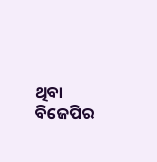ଥିବା ବିଜେପିର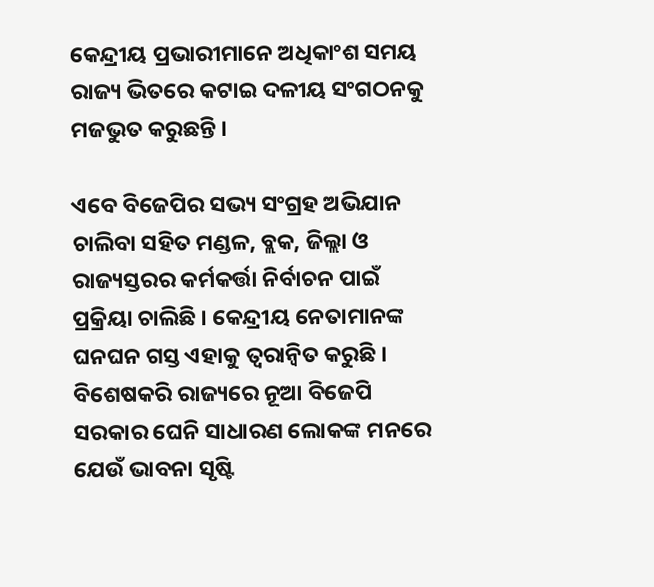କେନ୍ଦ୍ରୀୟ ପ୍ରଭାରୀମାନେ ଅଧିକାଂଶ ସମୟ ରାଜ୍ୟ ଭିତରେ କଟାଇ ଦଳୀୟ ସଂଗଠନକୁ ମଜଭୁତ କରୁଛନ୍ତି ।

ଏବେ ବିଜେପିର ସଭ୍ୟ ସଂଗ୍ରହ ଅଭିଯାନ ଚାଲିବା ସହିତ ମଣ୍ଡଳ, ବ୍ଲକ, ଜିଲ୍ଲା ଓ ରାଜ୍ୟସ୍ତରର କର୍ମକର୍ତ୍ତା ନିର୍ବାଚନ ପାଇଁ ପ୍ରକ୍ରିୟା ଚାଲିଛି । କେନ୍ଦ୍ରୀୟ ନେତାମାନଙ୍କ ଘନଘନ ଗସ୍ତ ଏହାକୁ ତ୍ୱରାନ୍ୱିତ କରୁଛି । ବିଶେଷକରି ରାଜ୍ୟରେ ନୂଆ ବିଜେପି ସରକାର ଘେନି ସାଧାରଣ ଲୋକଙ୍କ ମନରେ ଯେଉଁ ଭାବନା ସୃଷ୍ଟି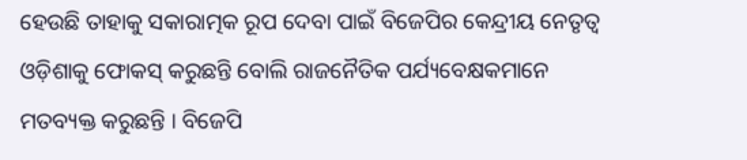ହେଉଛି ତାହାକୁ ସକାରାତ୍ମକ ରୂପ ଦେବା ପାଇଁ ବିଜେପିର କେନ୍ଦ୍ରୀୟ ନେତୃତ୍ୱ ଓଡ଼ିଶାକୁ ଫୋକସ୍‍ କରୁଛନ୍ତି ବୋଲି ରାଜନୈତିକ ପର୍ଯ୍ୟବେକ୍ଷକମାନେ ମତବ୍ୟକ୍ତ କରୁଛନ୍ତି । ବିଜେପି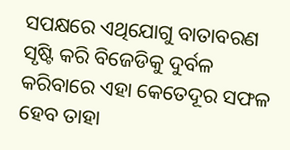ସପକ୍ଷରେ ଏଥିଯୋଗୁ ବାତାବରଣ ସୃଷ୍ଟି କରି ବିଜେଡିକୁ ଦୁର୍ବଳ କରିବାରେ ଏହା କେତେଦୂର ସଫଳ ହେବ ତାହା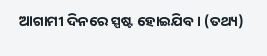ଆଗାମୀ ଦିନରେ ସ୍ପଷ୍ଟ ହୋଇଯିବ । (ତଥ୍ୟ)